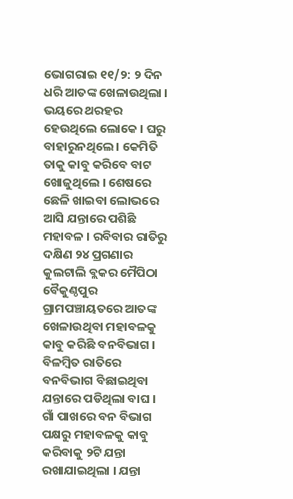ଭୋଗରାଇ ୧୧/୨: ୨ ଦିନ ଧରି ଆତଙ୍କ ଖେଳାଉଥିଲା । ଭୟରେ ଥରହର ହେଉଥିଲେ ଲୋକେ । ଘରୁ ବାହାରୁନଥିଲେ । କେମିତି ତାକୁ କାବୁ କରିବେ ବାଟ ଖୋଜୁଥିଲେ । ଶେଷରେ ଛେଳି ଖାଇବା ଲୋଭରେ ଆସି ଯନ୍ତାରେ ପଶିଛି ମହାବଳ । ରବିବାର ରାତିରୁ ଦକ୍ଷିଣ ୨୪ ପ୍ରଗଣାର କୁଲଟାଲି ବ୍ଲକର ମୈପିଠା ବୈକୁଣ୍ଠପୁର ଗ୍ରାମପଞ୍ଚାୟତରେ ଆତଙ୍କ ଖେଳାଉଥିବା ମହାବଳକୁ କାବୁ କରିଛି ବନବିଭାଗ । ବିଳମ୍ବିତ ରାତିରେ ବନବିଭାଗ ବିଛାଇଥିବା ଯନ୍ତାରେ ପଡିଥିଲା ବାଘ ।
ଗାଁ ପାଖରେ ବନ ବିଭାଗ ପକ୍ଷରୁ ମହାବଳକୁ କାବୁ କରିବାକୁ ୨ଟି ଯନ୍ତା ରଖାଯାଇଥିଲା । ଯନ୍ତା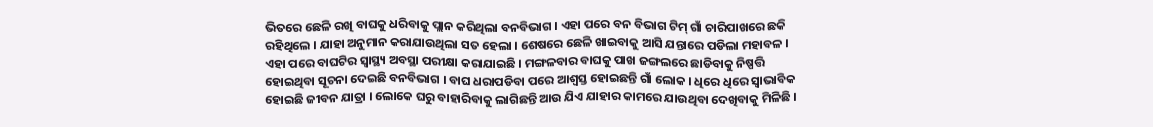ଭିତରେ ଛେଳି ରଖି ବାଘକୁ ଧରିବାକୁ ପ୍ଲାନ କରିଥିଲା ବନବିଭାଗ । ଏହା ପରେ ବନ ବିଭାଗ ଟିମ୍ ଗାଁ ଚାରିପାଖରେ ଛକି ରହିଥିଲେ । ଯାହା ଅନୁମାନ କରାଯାଉଥିଲା ସତ ହେଲା । ଶେଷରେ ଛେଳି ଖାଇବାକୁ ଆସି ଯନ୍ତାରେ ପଡିଲା ମହାବଳ । ଏହା ପରେ ବାଘଟିର ସ୍ବାସ୍ଥ୍ୟ ଅବସ୍ଥା ପରୀକ୍ଷା କରାଯାଇଛି । ମଙ୍ଗଳବାର ବାଘକୁ ପାଖ ଜଙ୍ଗଲରେ ଛାଡିବାକୁ ନିଷ୍ପତ୍ତି ହୋଇଥିବା ସୂଚନା ଦେଇଛି ବନବିଭାଗ । ବାଘ ଧରାପଡିବା ପରେ ଆଶ୍ବସ୍ତ ହୋଇଛନ୍ତି ଗାଁ ଲୋକ । ଧିରେ ଧିରେ ସ୍ବାଭାବିକ ହୋଇଛି ଜୀବନ ଯାତ୍ରା । ଲୋକେ ଘରୁ ବାହାରିବାକୁ ଲାଗିଛନ୍ତି ଆଉ ଯିଏ ଯାହାର କାମରେ ଯାଉଥିବା ଦେଖିବାକୁ ମିଳିଛି ।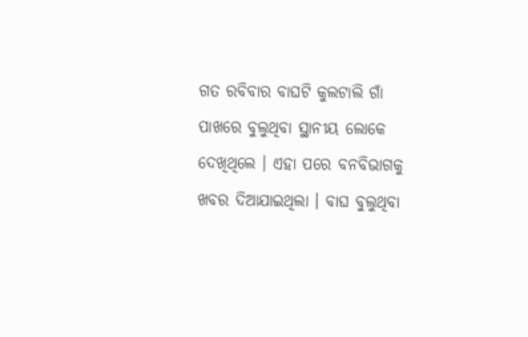ଗତ ରବିବାର ବାଘଟି କୁଲଟାଲି ଗାଁ ପାଖରେ ବୁଲୁଥିବା ସ୍ଥାନୀୟ ଲୋକେ ଦେଖିଥିଲେ । ଏହା ପରେ ବନବିଭାଗକୁ ଖବର ଦିଆଯାଇଥିଲା । ବାଘ ବୁଲୁଥିବା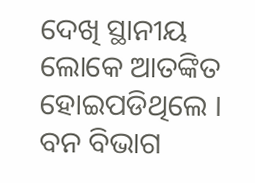ଦେଖି ସ୍ଥାନୀୟ ଲୋକେ ଆତଙ୍କିତ ହୋଇପଡିଥିଲେ । ବନ ବିଭାଗ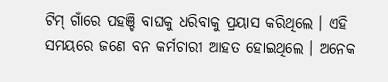ଟିମ୍ ଗାଁରେ ପହଞ୍ଚି ବାଘକୁ ଧରିବାକୁ ପ୍ରୟାସ କରିଥିଲେ । ଏହି ସମୟରେ ଜଣେ ବନ କର୍ମଚାରୀ ଆହତ ହୋଇଥିଲେ । ଅନେକ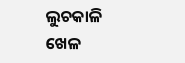ଲୁଚକାଳି ଖେଳ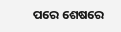ପରେ ଶେଷରେ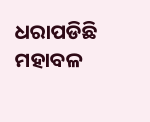ଧରାପଡିଛି ମହାବଳ